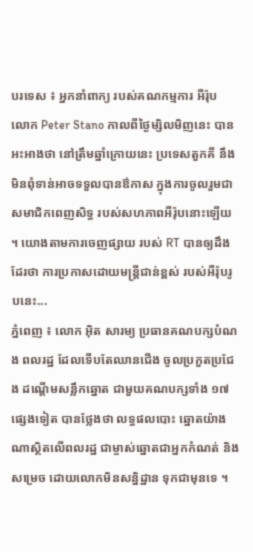បរទេស ៖ អ្នកនាំពាក្យ របស់គណកម្មការ អឺរ៉ុប លោក Peter Stano កាលពីថ្ងៃម្សិលមិញនេះ បានអះអាងថា នៅត្រឹមឆ្នាំក្រោយនេះ ប្រទេសតួកគី នឹងមិនពុំទាន់អាចទទួលបានឳកាស ក្នុងការចូលរួមជាសមាជិកពេញសិទ្ធ របស់សហភាពអឺរ៉ុបនោះឡើយ ។ យោងតាមការចេញផ្សាយ របស់ RT បានឲ្យដឹងដែរថា ការប្រកាសដោយមន្ត្រីជាន់ខ្ពស់ របស់អឺរ៉ុបរូបនេះ...
ភ្នំពេញ ៖ លោក អ៊ិត សារម្យ ប្រធានគណបក្សបំណង ពលរដ្ឋ ដែលទើបតែឈានជើង ចូលប្រកួតប្រជែង ដណ្តើមសន្លឹកឆ្នោត ជាមួយគណបក្សទាំង ១៧ផ្សេងទៀត បានថ្លែងថា លទ្ធផលបោះ ឆ្នោតយ៉ាងណាស្ថិតលើពលរដ្ឋ ជាម្ចាស់ឆ្នោតជាអ្នកកំណត់ និងសម្រេច ដោយលោកមិនសន្និដ្ឋាន ទុកជាមុនទេ ។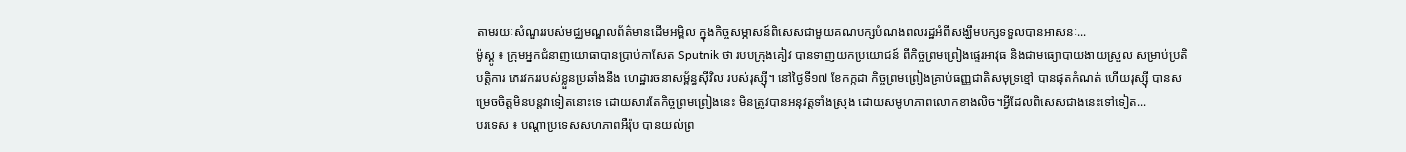តាមរយៈសំណួររបស់មជ្ឈមណ្ឌលព័ត៌មានដើមអម្ពិល ក្នុងកិច្ចសម្ភាសន៍ពិសេសជាមួយគណបក្សបំណងពលរដ្ឋអំពីសង្ឃឹមបក្សទទួលបានអាសនៈ...
ម៉ូស្គូ ៖ ក្រុមអ្នកជំនាញយោធាបានប្រាប់កាសែត Sputnik ថា របបក្រុងគៀវ បានទាញយកប្រយោជន៍ ពីកិច្ចព្រមព្រៀងផ្ទេរអាវុធ និងជាមធ្យោបាយងាយស្រួល សម្រាប់ប្រតិបត្តិការ ភេរវកររបស់ខ្លួនប្រឆាំងនឹង ហេដ្ឋារចនាសម្ព័ន្ធស៊ីវិល របស់រុស្ស៊ី។ នៅថ្ងៃទី១៧ ខែកក្កដា កិច្ចព្រមព្រៀងគ្រាប់ធញ្ញជាតិសមុទ្រខ្មៅ បានផុតកំណត់ ហើយរុស្ស៊ី បានសម្រេចចិត្តមិនបន្តវាទៀតនោះទេ ដោយសារតែកិច្ចព្រមព្រៀងនេះ មិនត្រូវបានអនុវត្តទាំងស្រុង ដោយសមូហភាពលោកខាងលិច។អ្វីដែលពិសេសជាងនេះទៅទៀត...
បរទេស ៖ បណ្តាប្រទេសសហភាពអឺរ៉ុប បានយល់ព្រ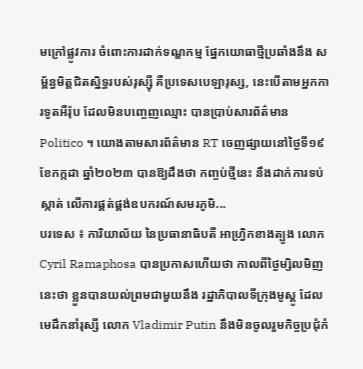មក្រៅផ្លូវការ ចំពោះការដាក់ទណ្ឌកម្ម ផ្នែកយោធាថ្មីប្រឆាំងនឹង សម្ព័ន្ធមិត្តជិតស្និទ្ធរបស់រុស្ស៊ី គឺប្រទេសបេឡារុស្ស, នេះបើតាមអ្នកការទូតអឺរ៉ុប ដែលមិនបញ្ចេញឈ្មោះ បានប្រាប់សារព័ត៌មាន Politico ។ យោងតាមសារព័ត៌មាន RT ចេញផ្សាយនៅថ្ងៃទី១៩ ខែកក្កដា ឆ្នាំ២០២៣ បានឱ្យដឹងថា កញ្ចប់ថ្មីនេះ នឹងដាក់ការទប់ស្កាត់ លើការផ្គត់ផ្គង់ឧបករណ៍សមរភូមិ...
បរទេស ៖ ការិយាល័យ នៃប្រធានាធិបតី អាហ្វ្រិកខាងត្បូង លោក Cyril Ramaphosa បានប្រកាសហើយថា កាលពីថ្ងៃម្សិលមិញនេះថា ខ្លួនបានយល់ព្រមជាមួយនឹង រដ្ឋាភិបាលទីក្រុងមូស្គូ ដែលមេដឹកនាំរុស្សី លោក Vladimir Putin នឹងមិនចូលរួមកិច្ចប្រជុំកំ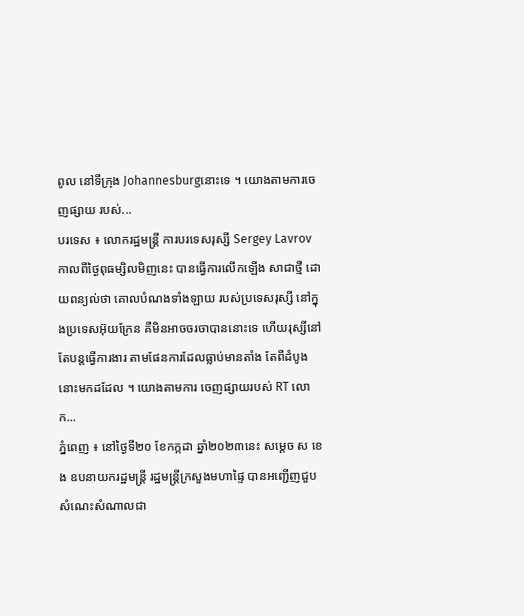ពូល នៅទីក្រុង Johannesburgនោះទេ ។ យោងតាមការចេញផ្សាយ របស់...
បរទេស ៖ លោករដ្ឋមន្ត្រី ការបរទេសរុស្សី Sergey Lavrov កាលពីថ្ងៃពុធម្សិលមិញនេះ បានធ្វើការលើកឡើង សាជាថ្មី ដោយពន្យល់ថា គោលបំណងទាំងឡាយ របស់ប្រទេសរុស្សី នៅក្នុងប្រទេសអ៊ុយក្រែន គឺមិនអាចចរចាបាននោះទេ ហើយរុស្សីនៅតែបន្តធ្វើការងារ តាមផែនការដែលធ្លាប់មានតាំង តែពីដំបូងនោះមកដដែល ។ យោងតាមការ ចេញផ្សាយរបស់ RT លោក...
ភ្នំពេញ ៖ នៅថ្ងៃទី២០ ខែកក្កដា ឆ្នាំ២០២៣នេះ សម្ដេច ស ខេង ឧបនាយករដ្ឋមន្រ្តី រដ្ឋមន្រ្តីក្រសួងមហាផ្ទៃ បានអញ្ជើញជួបសំណេះសំណាលជា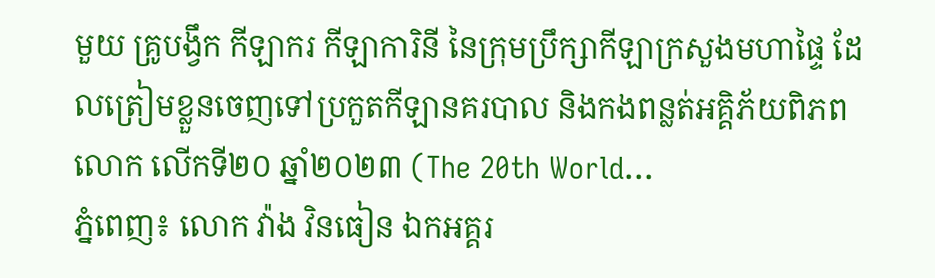មួយ គ្រូបង្វឹក កីឡាករ កីឡាការិនី នៃក្រុមប្រឹក្សាកីឡាក្រសួងមហាផ្ទៃ ដែលត្រៀមខ្លួនចេញទៅប្រកួតកីឡានគរបាល និងកងពន្លត់អគ្គិភ័យពិភពលោក លើកទី២០ ឆ្នាំ២០២៣ (The 20th World...
ភ្នំពេញ៖ លោក វ៉ាង វិនធៀន ឯកអគ្គរ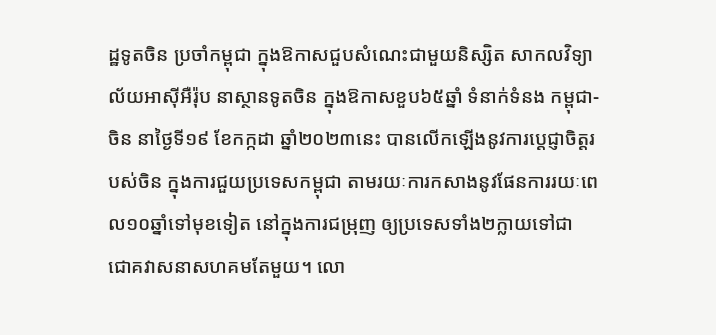ដ្ឋទូតចិន ប្រចាំកម្ពុជា ក្នុងឱកាសជួបសំណេះជាមួយនិស្សិត សាកលវិទ្យាល័យអាស៊ីអឺរ៉ុប នាស្ថានទូតចិន ក្នុងឱកាសខួប៦៥ឆ្នាំ ទំនាក់ទំនង កម្ពុជា-ចិន នាថ្ងៃទី១៩ ខែកក្កដា ឆ្នាំ២០២៣នេះ បានលើកឡើងនូវការប្តេជ្ញាចិត្តរបស់ចិន ក្នុងការជួយប្រទេសកម្ពុជា តាមរយៈការកសាងនូវផែនការរយៈពេល១០ឆ្នាំទៅមុខទៀត នៅក្នុងការជម្រុញ ឲ្យប្រទេសទាំង២ក្លាយទៅជា ជោគវាសនាសហគមតែមួយ។ លោ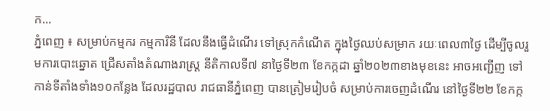ក...
ភ្នំពេញ ៖ សម្រាប់កម្មករ កម្មការិនី ដែលនឹងធ្វើដំណើរ ទៅស្រុកកំណើត ក្នុងថ្ងៃឈប់សម្រាក រយៈពេល៣ថ្ងៃ ដើម្បីចូលរួមការបោះឆ្នោត ជ្រើសតាំងតំណាងរាស្ត្រ នីតិកាលទី៧ នាថ្ងៃទី២៣ ខែកក្កដា ឆ្នាំ២០២៣ខាងមុខនេះ អាចអញ្ជើញ ទៅកាន់ទីតាំងទាំង១០កន្លែង ដែលរដ្ឋបាល រាជធានីភ្នំពេញ បានត្រៀមរៀបចំ សម្រាប់ការចេញដំណើរ នៅថ្ងៃទី២២ ខែកក្ក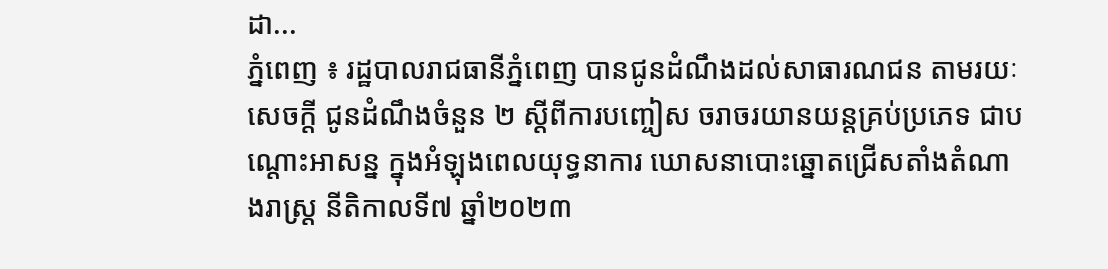ដា...
ភ្នំពេញ ៖ រដ្ឋបាលរាជធានីភ្នំពេញ បានជូនដំណឹងដល់សាធារណជន តាមរយៈសេចក្តី ជូនដំណឹងចំនួន ២ ស្តីពីការបញ្ចៀស ចរាចរយានយន្តគ្រប់ប្រភេទ ជាបណ្តោះអាសន្ន ក្នុងអំឡុងពេលយុទ្ធនាការ ឃោសនាបោះឆ្នោតជ្រើសតាំងតំណាងរាស្ត្រ នីតិកាលទី៧ ឆ្នាំ២០២៣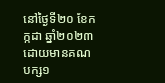នៅថ្ងៃទី២០ ខែកក្កដា ឆ្នាំ២០២៣ ដោយមានគណបក្ស១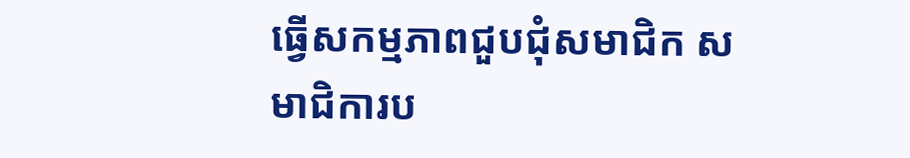ធ្វើសកម្មភាពជួបជុំសមាជិក សមាជិការប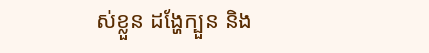ស់ខ្លួន ដង្ហែក្បួន និង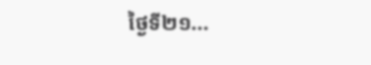ថ្ងៃទី២១...